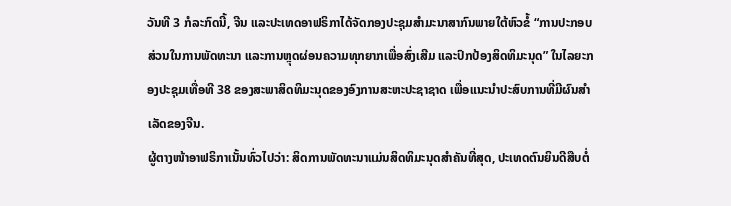ວັນທີ 3 ກໍລະກົດນີ້, ຈີນ ແລະປະເທດອາຟຣິກາໄດ້ຈັດກອງປະຊຸມສຳມະນາສາກົນພາຍໃຕ້ຫົວຂໍ້ “ການປະກອບສ່ວນໃນການພັດທະນາ ແລະການຫຼຸດຜ່ອນຄວາມທຸກຍາກເພື່ອສົ່ງເສີມ ແລະປົກປ້ອງສິດທິມະນຸດ” ໃນໄລຍະກອງປະຊຸມເທື່ອທີ 38 ຂອງສະພາສິດທິມະນຸດຂອງອົງການສະຫະປະຊາຊາດ ເພື່ອແນະນຳປະສົບການທີ່ມີຜົນສຳເລັດຂອງຈີນ.
ຜູ້ຕາງໜ້າອາຟຣິກາເນັ້ນທົ່ວໄປວ່າ: ສິດການພັດທະນາແມ່ນສິດທິມະນຸດສຳຄັນທີ່ສຸດ, ປະເທດຕົນຍິນດີສືບຕໍ່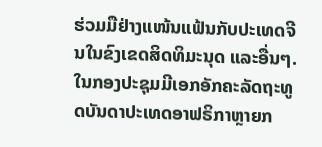ຮ່ວມມືຢ່າງແໜ້ນແຟ້ນກັບປະເທດຈີນໃນຂົງເຂດສິດທິມະນຸດ ແລະອື່ນໆ.
ໃນກອງປະຊຸມມີເອກອັກຄະລັດຖະທູດບັນດາປະເທດອາຟຣິກາຫຼາຍກ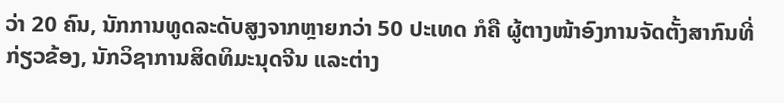ວ່າ 20 ຄົນ, ນັກການທູດລະດັບສູງຈາກຫຼາຍກວ່າ 50 ປະເທດ ກໍຄື ຜູ້ຕາງໜ້າອົງການຈັດຕັ້ງສາກົນທີ່ກ່ຽວຂ້ອງ, ນັກວິຊາການສິດທິມະນຸດຈີນ ແລະຕ່າງ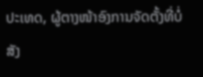ປະເທດ, ຜູ້ຕາງໜ້າອົງການຈັດຕັ້ງທີ່ບໍ່ສັງ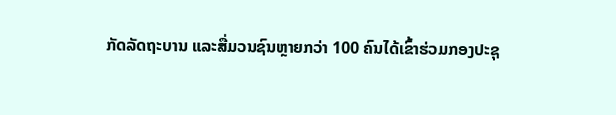ກັດລັດຖະບານ ແລະສື່ມວນຊົນຫຼາຍກວ່າ 100 ຄົນໄດ້ເຂົ້າຮ່ວມກອງປະຊຸ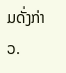ມດັ່ງກ່າວ.